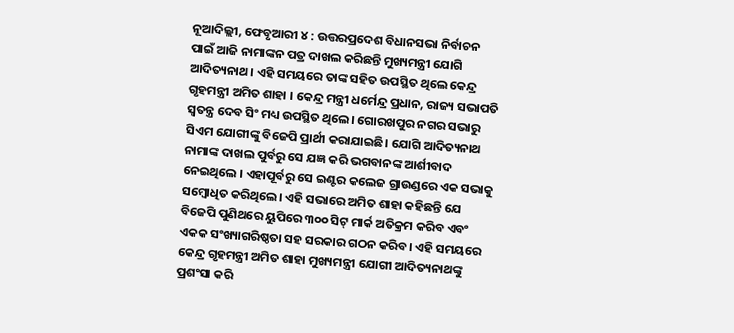ନୂଆଦିଲ୍ଲୀ, ଫେବୃଆରୀ ୪ : ଉତ୍ତରପ୍ରଦେଶ ବିଧାନସଭା ନିର୍ବାଚନ ପାଇଁ ଆଜି ନାମାଙ୍କନ ପତ୍ର ଦାଖଲ କରିଛନ୍ତି ମୁଖ୍ୟମନ୍ତ୍ରୀ ଯୋଗି ଆଦିତ୍ୟନାଥ । ଏହି ସମୟରେ ତାଙ୍କ ସହିତ ଉପସ୍ଥିତ ଥିଲେ କେନ୍ଦ୍ର ଗୃହମନ୍ତ୍ରୀ ଅମିତ ଶାହା । କେନ୍ଦ୍ର ମନ୍ତ୍ରୀ ଧର୍ମେନ୍ଦ୍ର ପ୍ରଧାନ, ରାଜ୍ୟ ସଭାପତି ସ୍ୱତନ୍ତ୍ର ଦେବ ସିଂ ମଧ୍ୟ ଉପସ୍ଥିତ ଥିଲେ। ଗୋରଖପୁର ନଗର ସଭାରୁ ସିଏମ ଯୋଗୀଙ୍କୁ ବିଜେପି ପ୍ରାର୍ଥୀ କରାଯାଇଛି। ଯୋଗି ଆଦିତ୍ୟନାଥ ନାମାଙ୍କ ଦାଖଲ ପୁର୍ବରୁ ସେ ଯଜ୍ଞ କରି ଭଗବାନଙ୍କ ଆର୍ଶୀବାଦ ନେଇଥିଲେ । ଏହାପୂର୍ବରୁ ସେ ଇଣ୍ଟର କଲେଜ ଗ୍ରାଉଣ୍ଡରେ ଏକ ସଭାକୁ ସମ୍ବୋଧିତ କରିଥିଲେ। ଏହି ସଭାରେ ଅମିତ ଶାହା କହିଛନ୍ତି ଯେ ବିଜେପି ପୁଣିଥରେ ୟୁପିରେ ୩୦୦ ସିଟ୍ ମାର୍କ ଅତିକ୍ରମ କରିବ ଏବଂ ଏକକ ସଂଖ୍ୟାଗରିଷ୍ଠତା ସହ ସରକାର ଗଠନ କରିବ। ଏହି ସମୟରେ କେନ୍ଦ୍ର ଗୃହମନ୍ତ୍ରୀ ଅମିତ ଶାହା ମୁଖ୍ୟମନ୍ତ୍ରୀ ଯୋଗୀ ଆଦିତ୍ୟନାଥଙ୍କୁ ପ୍ରଶଂସା କରି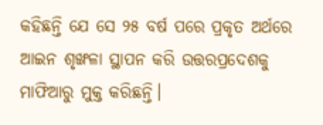କହିଛନ୍ତି ଯେ ସେ ୨୫ ବର୍ଷ ପରେ ପ୍ରକୃତ ଅର୍ଥରେ ଆଇନ ଶୃଙ୍ଖଳା ସ୍ଥାପନ କରି ଉତ୍ତରପ୍ରଦେଶକୁ ମାଫିଆରୁ ମୁକ୍ତ କରିଛନ୍ତି।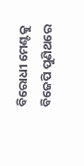ବିରୋଧୀ ମେଣ୍ଟକୁ ବିଜେପି ପୁଣିଥରେ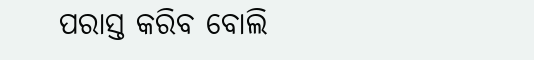ପରାସ୍ତ କରିବ ବୋଲି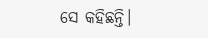ସେ କହିଛନ୍ତି।